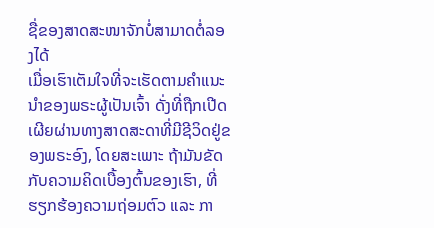ຊື່ຂອງສາດສະໜາຈັກບໍ່ສາມາດຕໍ່ລອງໄດ້
ເມື່ອເຮົາເຕັມໃຈທີ່ຈະເຮັດຕາມຄຳແນະນຳຂອງພຣະຜູ້ເປັນເຈົ້າ ດັ່ງທີ່ຖືກເປີດເຜີຍຜ່ານທາງສາດສະດາທີ່ມີຊີວິດຢູ່ຂອງພຣະອົງ, ໂດຍສະເພາະ ຖ້າມັນຂັດກັບຄວາມຄິດເບື້ອງຕົ້ນຂອງເຮົາ, ທີ່ຮຽກຮ້ອງຄວາມຖ່ອມຕົວ ແລະ ກາ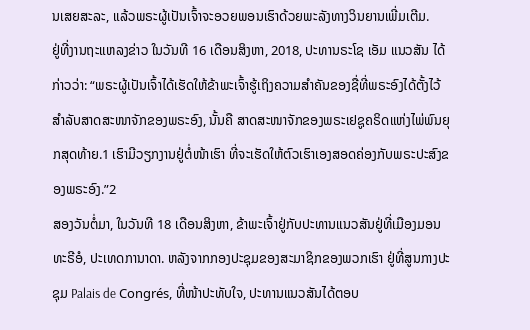ນເສຍສະລະ, ແລ້ວພຣະຜູ້ເປັນເຈົ້າຈະອວຍພອນເຮົາດ້ວຍພະລັງທາງວິນຍານເພີ່ມເຕີມ.
ຢູ່ທີ່ງານຖະແຫລງຂ່າວ ໃນວັນທີ 16 ເດືອນສິງຫາ, 2018, ປະທານຣະໂຊ ເອັມ ແນວສັນ ໄດ້ກ່າວວ່າ: “ພຣະຜູ້ເປັນເຈົ້າໄດ້ເຮັດໃຫ້ຂ້າພະເຈົ້າຮູ້ເຖິງຄວາມສຳຄັນຂອງຊື່ທີ່ພຣະອົງໄດ້ຕັ້ງໄວ້ສຳລັບສາດສະໜາຈັກຂອງພຣະອົງ, ນັ້ນຄື ສາດສະໜາຈັກຂອງພຣະເຢຊູຄຣິດແຫ່ງໄພ່ພົນຍຸກສຸດທ້າຍ.1 ເຮົາມີວຽກງານຢູ່ຕໍ່ໜ້າເຮົາ ທີ່ຈະເຮັດໃຫ້ຕົວເຮົາເອງສອດຄ່ອງກັບພຣະປະສົງຂອງພຣະອົງ.”2
ສອງວັນຕໍ່ມາ, ໃນວັນທີ 18 ເດືອນສິງຫາ, ຂ້າພະເຈົ້າຢູ່ກັບປະທານແນວສັນຢູ່ທີ່ເມືອງມອນທະຣີອໍ, ປະເທດການາດາ. ຫລັງຈາກກອງປະຊຸມຂອງສະມາຊິກຂອງພວກເຮົາ ຢູ່ທີ່ສູນກາງປະຊຸມ Palais de Congrés, ທີ່ໜ້າປະທັບໃຈ, ປະທານແນວສັນໄດ້ຕອບ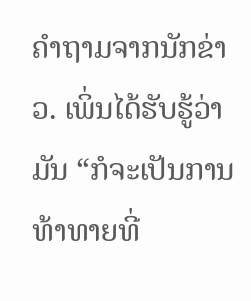ຄຳຖາມຈາກນັກຂ່າວ. ເພິ່ນໄດ້ຮັບຮູ້ວ່າມັນ “ກໍຈະເປັນການທ້າທາຍທີ່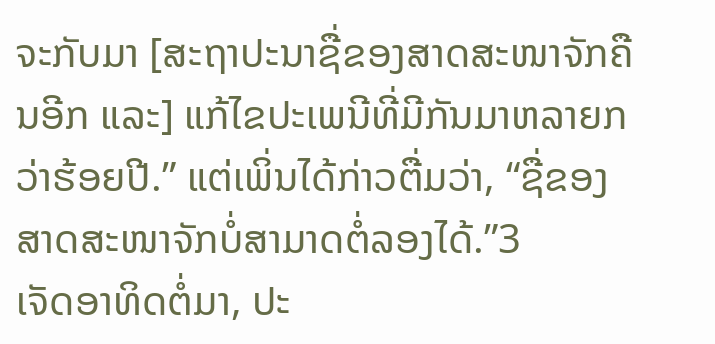ຈະກັບມາ [ສະຖາປະນາຊື່ຂອງສາດສະໜາຈັກຄືນອີກ ແລະ] ແກ້ໄຂປະເພນີທີ່ມີກັນມາຫລາຍກວ່າຮ້ອຍປີ.” ແຕ່ເພິ່ນໄດ້ກ່າວຕື່ມວ່າ, “ຊື່ຂອງສາດສະໜາຈັກບໍ່ສາມາດຕໍ່ລອງໄດ້.”3
ເຈັດອາທິດຕໍ່ມາ, ປະ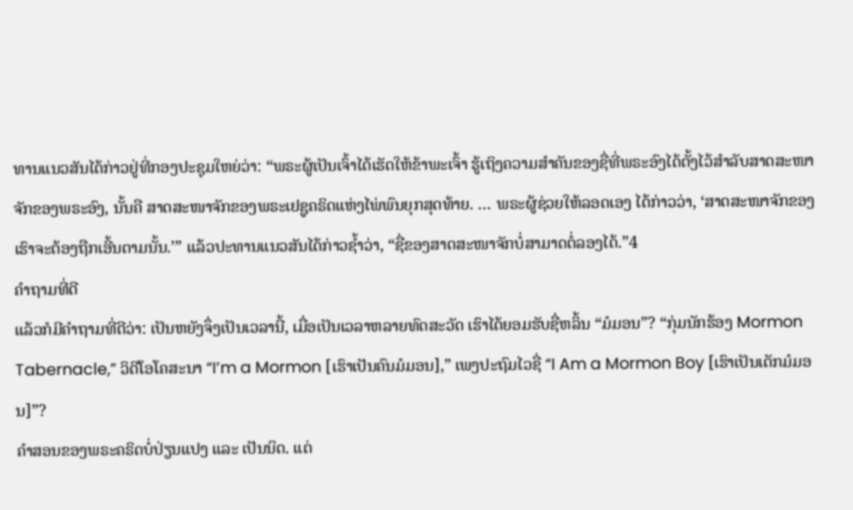ທານແນວສັນໄດ້ກ່າວຢູ່ທີ່ກອງປະຊຸມໃຫຍ່ວ່າ: “ພຣະຜູ້ເປັນເຈົ້າໄດ້ເຮັດໃຫ້ຂ້າພະເຈົ້າ ຮູ້ເຖິງຄວາມສຳຄັນຂອງຊື່ທີ່ພຣະອົງໄດ້ຕັ້ງໄວ້ສຳລັບສາດສະໜາຈັກຂອງພຣະອົງ, ນັ້ນຄື ສາດສະໜາຈັກຂອງພຣະເຢຊູຄຣິດແຫ່ງໄພ່ພົນຍຸກສຸດທ້າຍ. … ພຣະຜູ້ຊ່ວຍໃຫ້ລອດເອງ ໄດ້ກ່າວວ່າ, ‘ສາດສະໜາຈັກຂອງເຮົາຈະຕ້ອງຖືກເອີ້ນຕາມນັ້ນ.’” ແລ້ວປະທານແນວສັນໄດ້ກ່າວຊ້ຳວ່າ, “ຊື່ຂອງສາດສະໜາຈັກບໍ່ສາມາດຕໍ່ລອງໄດ້.”4
ຄຳຖາມທີ່ດີ
ແລ້ວກໍມີຄຳຖາມທີ່ດີວ່າ: ເປັນຫຍັງຈຶ່ງເປັນເວລານີ້, ເມື່ອເປັນເວລາຫລາຍທົດສະວັດ ເຮົາໄດ້ຍອມຮັບຊື່ຫລິ້ນ “ມໍມອນ”? “ກຸ່ມນັກຮ້ອງ Mormon Tabernacle,” ວິດີໂອໂຄສະນາ “I’m a Mormon [ເຮົາເປັນຄົນມໍມອນ],” ເພງປະຖົມໄວຊື່ “I Am a Mormon Boy [ເຮົາເປັນເດັກມໍມອນ]”?
ຄຳສອນຂອງພຣະຄຣິດບໍ່ປ່ຽນແປງ ແລະ ເປັນນິດ. ແຕ່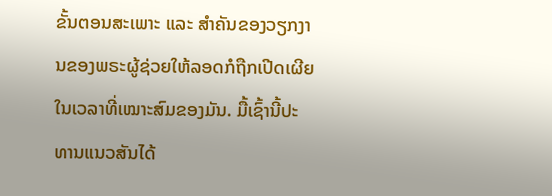ຂັ້ນຕອນສະເພາະ ແລະ ສຳຄັນຂອງວຽກງານຂອງພຣະຜູ້ຊ່ວຍໃຫ້ລອດກໍຖືກເປີດເຜີຍໃນເວລາທີ່ເໝາະສົມຂອງມັນ. ມື້ເຊົ້ານີ້ປະທານແນວສັນໄດ້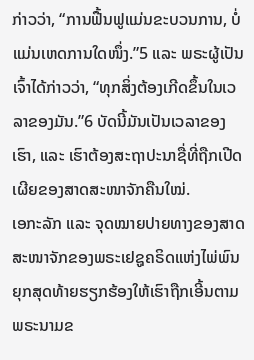ກ່າວວ່າ, “ການຟື້ນຟູແມ່ນຂະບວນການ, ບໍ່ແມ່ນເຫດການໃດໜຶ່ງ.”5 ແລະ ພຣະຜູ້ເປັນເຈົ້າໄດ້ກ່າວວ່າ, “ທຸກສິ່ງຕ້ອງເກີດຂຶ້ນໃນເວລາຂອງມັນ.”6 ບັດນີ້ມັນເປັນເວລາຂອງເຮົາ, ແລະ ເຮົາຕ້ອງສະຖາປະນາຊື່ທີ່ຖືກເປີດເຜີຍຂອງສາດສະໜາຈັກຄືນໃໝ່.
ເອກະລັກ ແລະ ຈຸດໝາຍປາຍທາງຂອງສາດສະໜາຈັກຂອງພຣະເຢຊູຄຣິດແຫ່ງໄພ່ພົນຍຸກສຸດທ້າຍຮຽກຮ້ອງໃຫ້ເຮົາຖືກເອີ້ນຕາມພຣະນາມຂ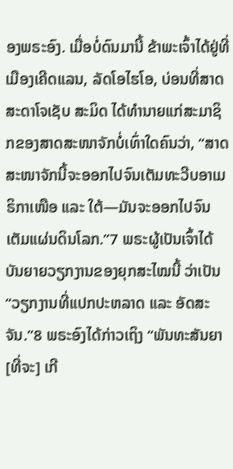ອງພຣະອົງ. ເມື່ອບໍ່ດົນມານີ້ ຂ້າພະເຈົ້າໄດ້ຢູ່ທີ່ເມືອງເຄີດແລນ, ລັດໂອໄຮໂອ, ບ່ອນທີ່ສາດສະດາໂຈເຊັບ ສະມິດ ໄດ້ທຳນາຍແກ່ສະມາຊິກຂອງສາດສະໜາຈັກບໍ່ເທົ່າໃດຄົນວ່າ, “ສາດສະໜາຈັກນີ້ຈະອອກໄປຈົນເຕັມທະວີບອາເມຣິກາເໜືອ ແລະ ໃຕ້—ມັນຈະອອກໄປຈົນເຕັມແຜ່ນດິນໂລກ.”7 ພຣະຜູ້ເປັນເຈົ້າໄດ້ບັນຍາຍວຽກງານຂອງຍຸກສະໄໝນີ້ ວ່າເປັນ “ວຽກງານທີ່ແປກປະຫລາດ ແລະ ອັດສະຈັນ.”8 ພຣະອົງໄດ້ກ່າວເຖິງ “ພັນທະສັນຍາ [ທີ່ຈະ] ເກີ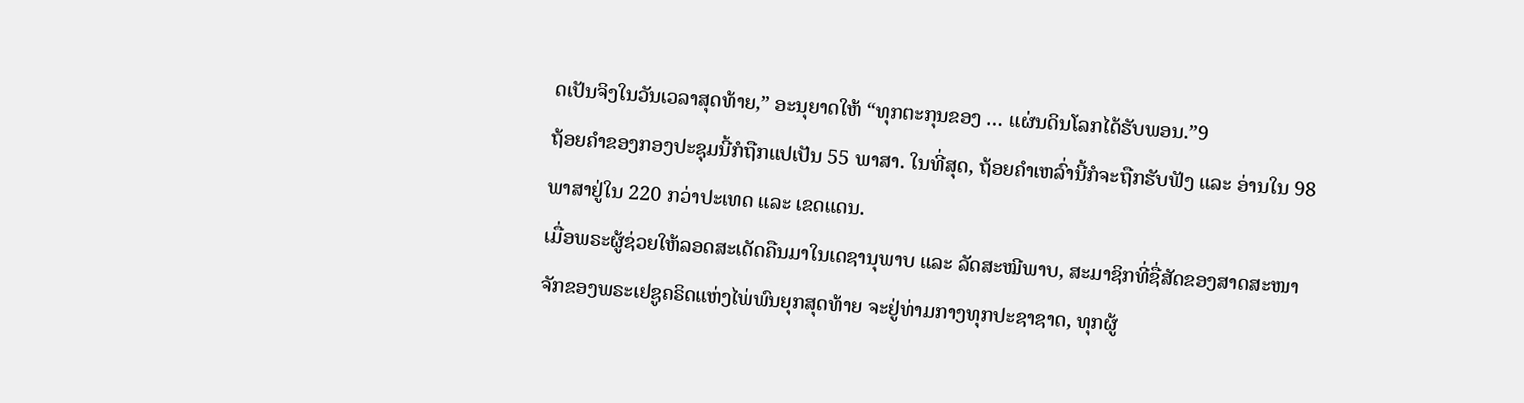ດເປັນຈິງໃນວັນເວລາສຸດທ້າຍ,” ອະນຸຍາດໃຫ້ “ທຸກຕະກຸນຂອງ … ແຜ່ນດິນໂລກໄດ້ຮັບພອນ.”9
ຖ້ອຍຄຳຂອງກອງປະຊຸມນີ້ກໍຖືກແປເປັນ 55 ພາສາ. ໃນທີ່ສຸດ, ຖ້ອຍຄຳເຫລົ່ານີ້ກໍຈະຖືກຮັບຟັງ ແລະ ອ່ານໃນ 98 ພາສາຢູ່ໃນ 220 ກວ່າປະເທດ ແລະ ເຂດແດນ.
ເມື່ອພຣະຜູ້ຊ່ວຍໃຫ້ລອດສະເດັດຄືນມາໃນເດຊານຸພາບ ແລະ ລັດສະໝີພາບ, ສະມາຊິກທີ່ຊື່ສັດຂອງສາດສະໜາຈັກຂອງພຣະເຢຊູຄຣິດແຫ່ງໄພ່ພົນຍຸກສຸດທ້າຍ ຈະຢູ່ທ່າມກາງທຸກປະຊາຊາດ, ທຸກຜູ້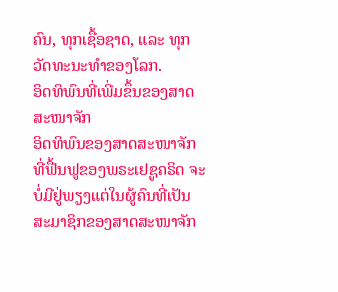ຄົນ, ທຸກເຊື້ອຊາດ, ແລະ ທຸກວັດທະນະທຳຂອງໂລກ.
ອິດທິພົນທີ່ເພີ່ມຂຶ້ນຂອງສາດສະໜາຈັກ
ອິດທິພົນຂອງສາດສະໜາຈັກທີ່ຟື້ນຟູຂອງພຣະເຢຊູຄຣິດ ຈະບໍ່ມີຢູ່ພຽງແຕ່ໃນຜູ້ຄົນທີ່ເປັນສະມາຊິກຂອງສາດສະໜາຈັກ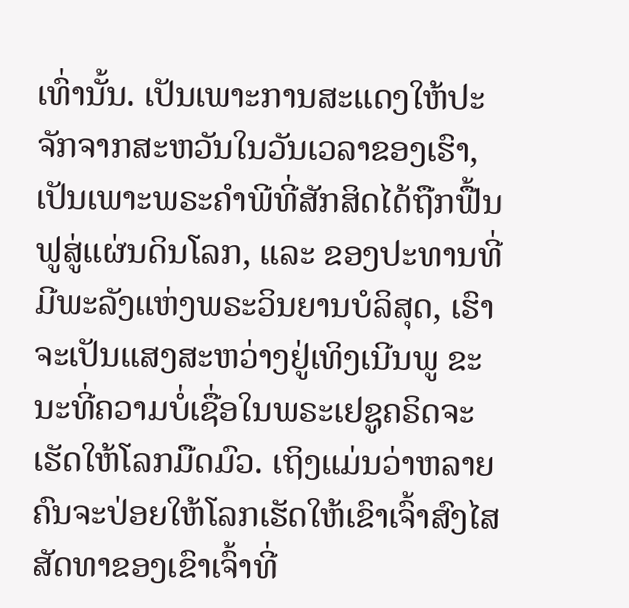ເທົ່ານັ້ນ. ເປັນເພາະການສະແດງໃຫ້ປະຈັກຈາກສະຫວັນໃນວັນເວລາຂອງເຮົາ, ເປັນເພາະພຣະຄຳພີທີ່ສັກສິດໄດ້ຖືກຟື້ນຟູສູ່ແຜ່ນດິນໂລກ, ແລະ ຂອງປະທານທີ່ມີພະລັງແຫ່ງພຣະວິນຍານບໍລິສຸດ, ເຮົາຈະເປັນແສງສະຫວ່າງຢູ່ເທິງເນີນພູ ຂະນະທີ່ຄວາມບໍ່ເຊື່ອໃນພຣະເຢຊູຄຣິດຈະເຮັດໃຫ້ໂລກມືດມົວ. ເຖິງແມ່ນວ່າຫລາຍຄົນຈະປ່ອຍໃຫ້ໂລກເຮັດໃຫ້ເຂົາເຈົ້າສົງໄສສັດທາຂອງເຂົາເຈົ້າທີ່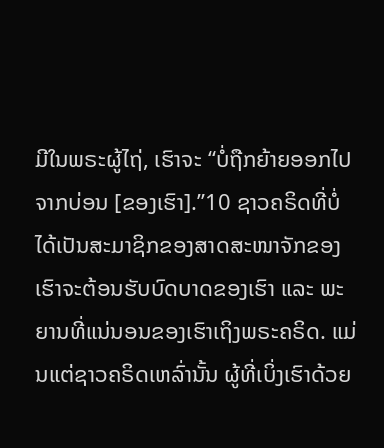ມີໃນພຣະຜູ້ໄຖ່, ເຮົາຈະ “ບໍ່ຖືກຍ້າຍອອກໄປຈາກບ່ອນ [ຂອງເຮົາ].”10 ຊາວຄຣິດທີ່ບໍ່ໄດ້ເປັນສະມາຊິກຂອງສາດສະໜາຈັກຂອງເຮົາຈະຕ້ອນຮັບບົດບາດຂອງເຮົາ ແລະ ພະຍານທີ່ແນ່ນອນຂອງເຮົາເຖິງພຣະຄຣິດ. ແມ່ນແຕ່ຊາວຄຣິດເຫລົ່ານັ້ນ ຜູ້ທີ່ເບິ່ງເຮົາດ້ວຍ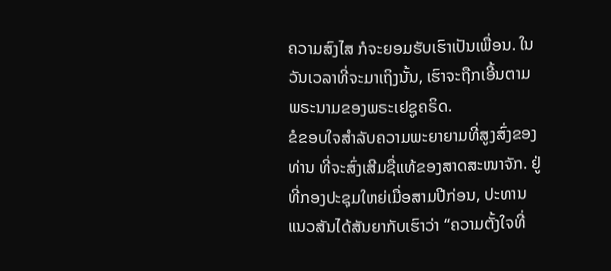ຄວາມສົງໄສ ກໍຈະຍອມຮັບເຮົາເປັນເພື່ອນ. ໃນວັນເວລາທີ່ຈະມາເຖິງນັ້ນ, ເຮົາຈະຖືກເອີ້ນຕາມພຣະນາມຂອງພຣະເຢຊູຄຣິດ.
ຂໍຂອບໃຈສຳລັບຄວາມພະຍາຍາມທີ່ສູງສົ່ງຂອງທ່ານ ທີ່ຈະສົ່ງເສີມຊື່ແທ້ຂອງສາດສະໜາຈັກ. ຢູ່ທີ່ກອງປະຊຸມໃຫຍ່ເມື່ອສາມປີກ່ອນ, ປະທານແນວສັນໄດ້ສັນຍາກັບເຮົາວ່າ “ຄວາມຕັ້ງໃຈທີ່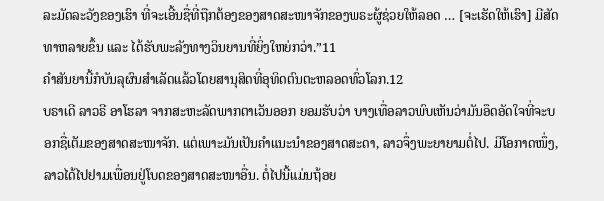ລະມັດລະວັງຂອງເຮົາ ທີ່ຈະເອີ້ນຊື່ທີ່ຖືກຕ້ອງຂອງສາດສະໜາຈັກຂອງພຣະຜູ້ຊ່ວຍໃຫ້ລອດ … [ຈະເຮັດໃຫ້ເຮົາ] ມີສັດທາຫລາຍຂຶ້ນ ແລະ ໄດ້ຮັບພະລັງທາງວິນຍານທີ່ຍິ່ງໃຫຍ່ກວ່າ.”11
ຄຳສັນຍານີ້ກໍບັນລຸຜົນສຳເລັດແລ້ວໂດຍສານຸສິດທີ່ອຸທິດຕົນຕະຫລອດທົ່ວໂລກ.12
ບຣາເດີ ລາວຣີ ອາໂຮລາ ຈາກສະຫະລັດພາກຕາເວັນອອກ ຍອມຮັບວ່າ ບາງເທື່ອລາວພົບເຫັນວ່າມັນອຶດອັດໃຈທີ່ຈະບອກຊື່ເຕັມຂອງສາດສະໜາຈັກ. ແຕ່ເພາະມັນເປັນຄຳແນະນຳຂອງສາດສະດາ, ລາວຈຶ່ງພະຍາຍາມຕໍ່ໄປ. ມີໂອກາດໜຶ່ງ, ລາວໄດ້ໄປຢາມເພື່ອນຢູ່ໂບດຂອງສາດສະໜາອື່ນ. ຕໍ່ໄປນີ້ແມ່ນຖ້ອຍ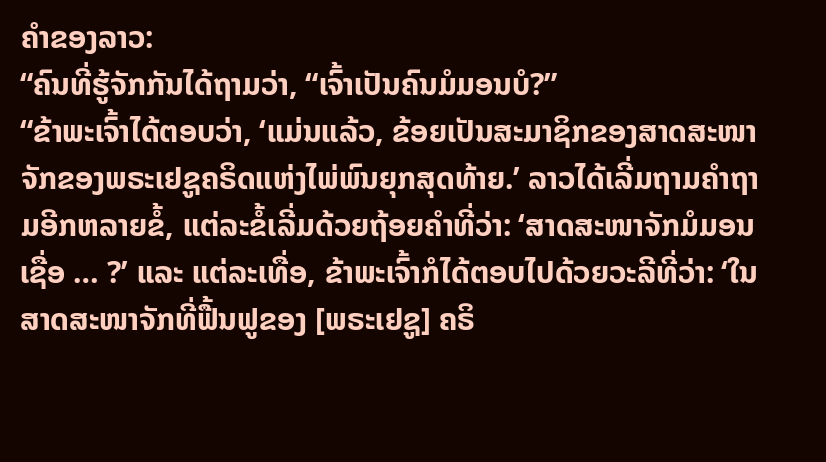ຄຳຂອງລາວ:
“ຄົນທີ່ຮູ້ຈັກກັນໄດ້ຖາມວ່າ, “ເຈົ້າເປັນຄົນມໍມອນບໍ?”
“ຂ້າພະເຈົ້າໄດ້ຕອບວ່າ, ‘ແມ່ນແລ້ວ, ຂ້ອຍເປັນສະມາຊິກຂອງສາດສະໜາຈັກຂອງພຣະເຢຊູຄຣິດແຫ່ງໄພ່ພົນຍຸກສຸດທ້າຍ.’ ລາວໄດ້ເລີ່ມຖາມຄຳຖາມອີກຫລາຍຂໍ້, ແຕ່ລະຂໍ້ເລີ່ມດ້ວຍຖ້ອຍຄຳທີ່ວ່າ: ‘ສາດສະໜາຈັກມໍມອນເຊື່ອ … ?’ ແລະ ແຕ່ລະເທື່ອ, ຂ້າພະເຈົ້າກໍໄດ້ຕອບໄປດ້ວຍວະລີທີ່ວ່າ: ‘ໃນສາດສະໜາຈັກທີ່ຟື້ນຟູຂອງ [ພຣະເຢຊູ] ຄຣິ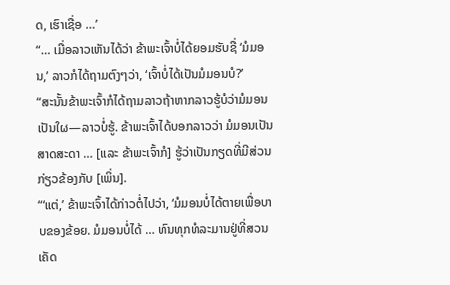ດ, ເຮົາເຊື່ອ …’
“… ເມື່ອລາວເຫັນໄດ້ວ່າ ຂ້າພະເຈົ້າບໍ່ໄດ້ຍອມຮັບຊື່ ‘ມໍມອນ,’ ລາວກໍໄດ້ຖາມຕົງໆວ່າ, ‘ເຈົ້າບໍ່ໄດ້ເປັນມໍມອນບໍ?’
“ສະນັ້ນຂ້າພະເຈົ້າກໍໄດ້ຖາມລາວຖ້າຫາກລາວຮູ້ບໍວ່າມໍມອນເປັນໃຜ—ລາວບໍ່ຮູ້. ຂ້າພະເຈົ້າໄດ້ບອກລາວວ່າ ມໍມອນເປັນສາດສະດາ … [ແລະ ຂ້າພະເຈົ້າກໍ] ຮູ້ວ່າເປັນກຽດທີ່ມີສ່ວນກ່ຽວຂ້ອງກັບ [ເພິ່ນ].
“‘ແຕ່,’ ຂ້າພະເຈົ້າໄດ້ກ່າວຕໍ່ໄປວ່າ, ‘ມໍມອນບໍ່ໄດ້ຕາຍເພື່ອບາບຂອງຂ້ອຍ. ມໍມອນບໍ່ໄດ້ … ທົນທຸກທໍລະມານຢູ່ທີ່ສວນເຄັດ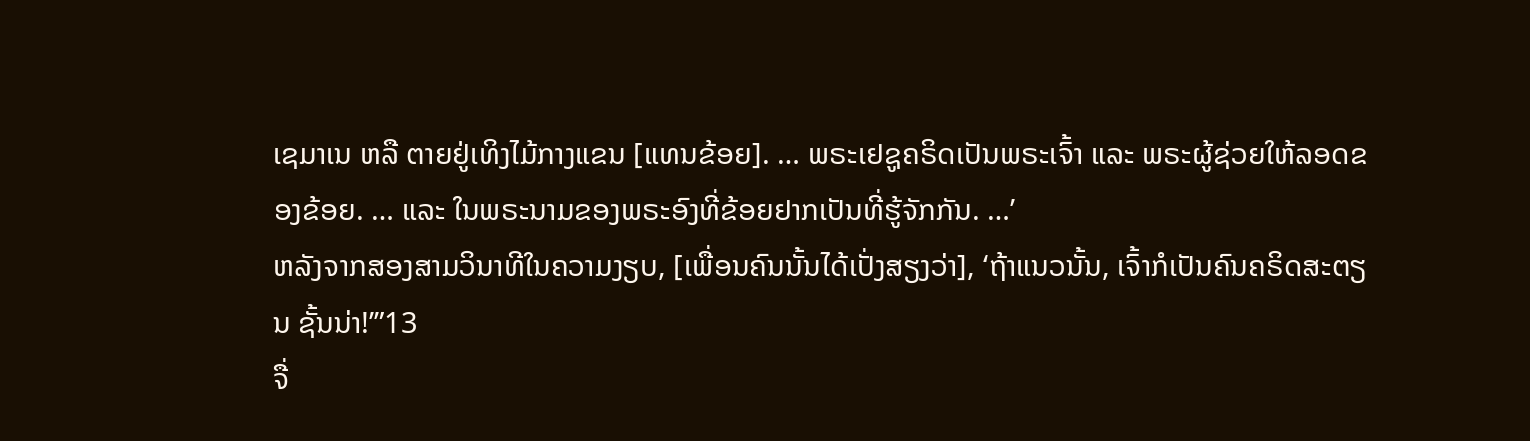ເຊມາເນ ຫລື ຕາຍຢູ່ເທິງໄມ້ກາງແຂນ [ແທນຂ້ອຍ]. … ພຣະເຢຊູຄຣິດເປັນພຣະເຈົ້າ ແລະ ພຣະຜູ້ຊ່ວຍໃຫ້ລອດຂອງຂ້ອຍ. … ແລະ ໃນພຣະນາມຂອງພຣະອົງທີ່ຂ້ອຍຢາກເປັນທີ່ຮູ້ຈັກກັນ. …’
ຫລັງຈາກສອງສາມວິນາທີໃນຄວາມງຽບ, [ເພື່ອນຄົນນັ້ນໄດ້ເປັ່ງສຽງວ່າ], ‘ຖ້າແນວນັ້ນ, ເຈົ້າກໍເປັນຄົນຄຣິດສະຕຽນ ຊັ້ນນ່າ!’”13
ຈື່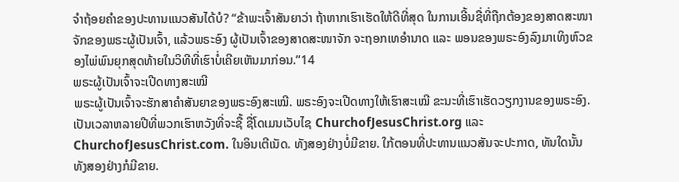ຈຳຖ້ອຍຄຳຂອງປະທານແນວສັນໄດ້ບໍ? “ຂ້າພະເຈົ້າສັນຍາວ່າ ຖ້າຫາກເຮົາເຮັດໃຫ້ດີທີ່ສຸດ ໃນການເອີ້ນຊື່ທີ່ຖືກຕ້ອງຂອງສາດສະໜາຈັກຂອງພຣະຜູ້ເປັນເຈົ້າ, ແລ້ວພຣະອົງ ຜູ້ເປັນເຈົ້າຂອງສາດສະໜາຈັກ ຈະຖອກເທອຳນາດ ແລະ ພອນຂອງພຣະອົງລົງມາເທິງຫົວຂອງໄພ່ພົນຍຸກສຸດທ້າຍໃນວິທີທີ່ເຮົາບໍ່ເຄີຍເຫັນມາກ່ອນ.”14
ພຣະຜູ້ເປັນເຈົ້າຈະເປີດທາງສະເໝີ
ພຣະຜູ້ເປັນເຈົ້າຈະຮັກສາຄຳສັນຍາຂອງພຣະອົງສະເໝີ. ພຣະອົງຈະເປີດທາງໃຫ້ເຮົາສະເໝີ ຂະນະທີ່ເຮົາເຮັດວຽກງານຂອງພຣະອົງ.
ເປັນເວລາຫລາຍປີທີ່ພວກເຮົາຫວັງທີ່ຈະຊື້ ຊື່ໂດເມນເວັບໄຊ ChurchofJesusChrist.org ແລະ ChurchofJesusChrist.com. ໃນອິນເຕີເນັດ. ທັງສອງຢ່າງບໍ່ມີຂາຍ. ໃກ້ຕອນທີ່ປະທານແນວສັນຈະປະກາດ, ທັນໃດນັ້ນ ທັງສອງຢ່າງກໍມີຂາຍ.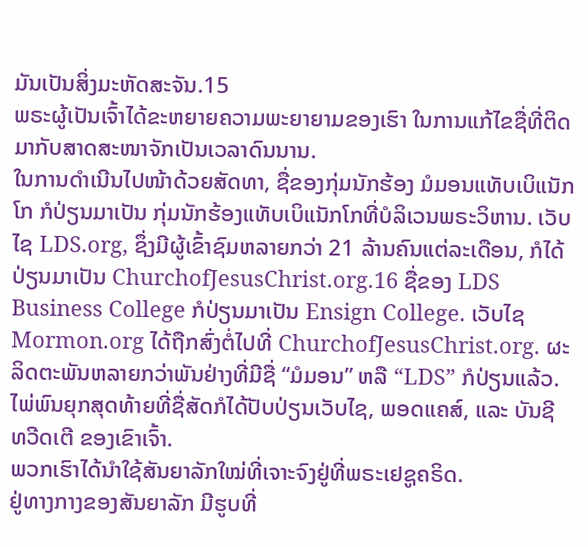ມັນເປັນສິ່ງມະຫັດສະຈັນ.15
ພຣະຜູ້ເປັນເຈົ້າໄດ້ຂະຫຍາຍຄວາມພະຍາຍາມຂອງເຮົາ ໃນການແກ້ໄຂຊື່ທີ່ຕິດມາກັບສາດສະໜາຈັກເປັນເວລາດົນນານ.
ໃນການດຳເນີນໄປໜ້າດ້ວຍສັດທາ, ຊື່ຂອງກຸ່ມນັກຮ້ອງ ມໍມອນແທັບເບິແນັກໂກ ກໍປ່ຽນມາເປັນ ກຸ່ມນັກຮ້ອງແທັບເບິແນັກໂກທີ່ບໍລິເວນພຣະວິຫານ. ເວັບໄຊ LDS.org, ຊຶ່ງມີຜູ້ເຂົ້າຊົມຫລາຍກວ່າ 21 ລ້ານຄົນແຕ່ລະເດືອນ, ກໍໄດ້ປ່ຽນມາເປັນ ChurchofJesusChrist.org.16 ຊື່ຂອງ LDS Business College ກໍປ່ຽນມາເປັນ Ensign College. ເວັບໄຊ Mormon.org ໄດ້ຖືກສົ່ງຕໍ່ໄປທີ່ ChurchofJesusChrist.org. ຜະລິດຕະພັນຫລາຍກວ່າພັນຢ່າງທີ່ມີຊື່ “ມໍມອນ” ຫລື “LDS” ກໍປ່ຽນແລ້ວ. ໄພ່ພົນຍຸກສຸດທ້າຍທີ່ຊື່ສັດກໍໄດ້ປັບປ່ຽນເວັບໄຊ, ພອດແຄສ໌, ແລະ ບັນຊີ ທວີດເຕີ ຂອງເຂົາເຈົ້າ.
ພວກເຮົາໄດ້ນຳໃຊ້ສັນຍາລັກໃໝ່ທີ່ເຈາະຈົງຢູ່ທີ່ພຣະເຢຊູຄຣິດ.
ຢູ່ທາງກາງຂອງສັນຍາລັກ ມີຮູບທີ່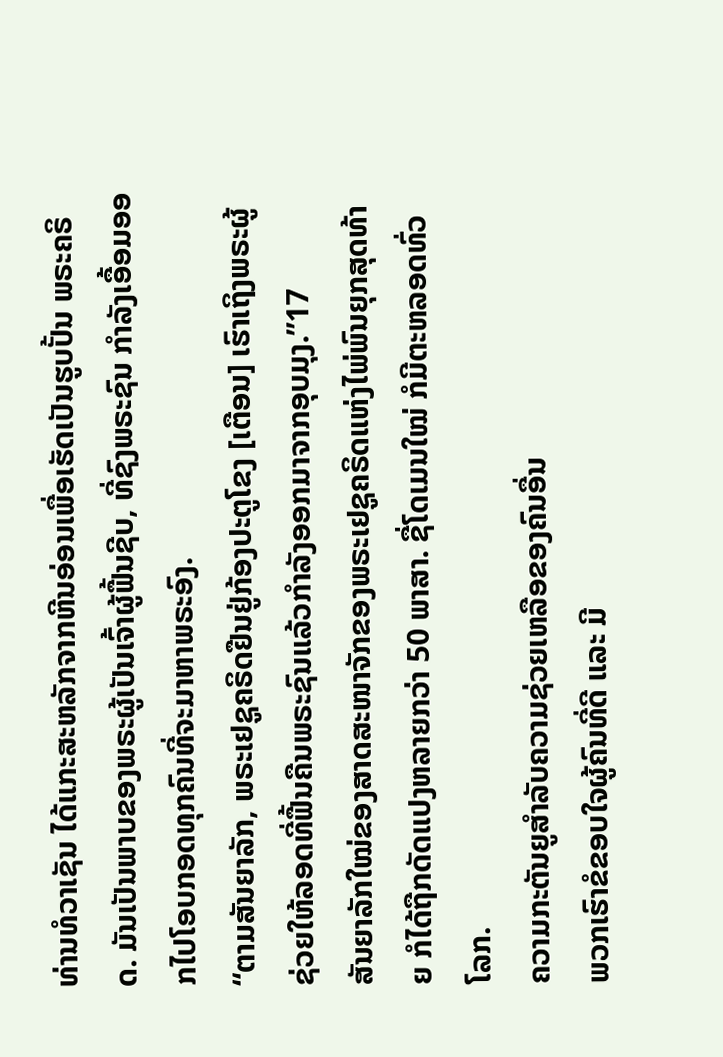ທ່ານທໍວາເຊັນ ໄດ້ແກະສະຫລັກຈາກຫີນອ່ອນເພື່ອເຮັດເປັນຮູບປັ້ນ ພຣະຄຣິດ. ມັນເປັນພາບຂອງພຣະຜູ້ເປັນເຈົ້າຜູ້ຟື້ນຊີບ, ທີ່ຊົງພຣະຊົນ ກຳລັງເອື້ອມອອກໄປໂອບກອດທຸກຄົນທີ່ຈະມາຫາພຣະອົງ.
“ຕາມສັນຍາລັກ, ພຣະເຢຊູຄຣິດຢືນຢູ່ກ້ອງປະຕູໂຂງ [ເຕືອນ] ເຮົາເຖິງພຣະຜູ້ຊ່ວຍໃຫ້ລອດທີ່ຟື້ນຄືນພຣະຊົນແລ້ວກຳລັງອອກມາຈາກອຸບມຸງ.”17
ສັນຍາລັກໃໝ່ຂອງສາດສະໜາຈັກຂອງພຣະເຢຊູຄຣິດແຫ່ງໄພ່ພົນຍຸກສຸດທ້າຍ ກໍໄດ້ຖືກດັດແປງຫລາຍກວ່າ 50 ພາສາ. ຊື່ໂດເມນໃໝ່ ກໍມີຕະຫລອດທົ່ວໂລກ.
ຄວາມກະຕັນຍູສຳລັບຄວາມຊ່ວຍເຫລືອຂອງຄົນອື່ນ
ພວກເຮົາຂໍຂອບໃຈຜູ້ຄົນທີ່ດີ ແລະ ມີ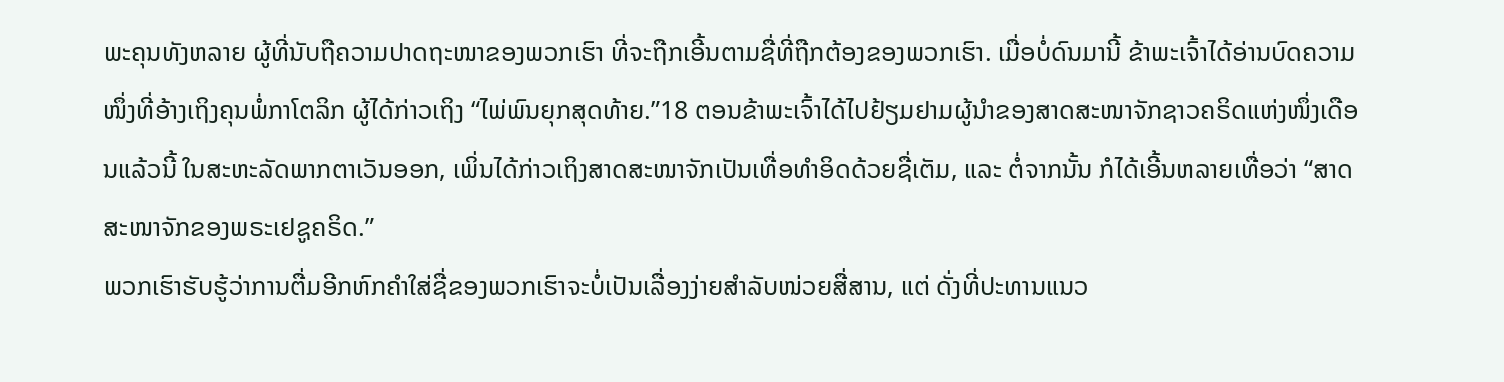ພະຄຸນທັງຫລາຍ ຜູ້ທີ່ນັບຖືຄວາມປາດຖະໜາຂອງພວກເຮົາ ທີ່ຈະຖືກເອີ້ນຕາມຊື່ທີ່ຖືກຕ້ອງຂອງພວກເຮົາ. ເມື່ອບໍ່ດົນມານີ້ ຂ້າພະເຈົ້າໄດ້ອ່ານບົດຄວາມໜຶ່ງທີ່ອ້າງເຖິງຄຸນພໍ່ກາໂຕລິກ ຜູ້ໄດ້ກ່າວເຖິງ “ໄພ່ພົນຍຸກສຸດທ້າຍ.”18 ຕອນຂ້າພະເຈົ້າໄດ້ໄປຢ້ຽມຢາມຜູ້ນຳຂອງສາດສະໜາຈັກຊາວຄຣິດແຫ່ງໜຶ່ງເດືອນແລ້ວນີ້ ໃນສະຫະລັດພາກຕາເວັນອອກ, ເພິ່ນໄດ້ກ່າວເຖິງສາດສະໜາຈັກເປັນເທື່ອທຳອິດດ້ວຍຊື່ເຕັມ, ແລະ ຕໍ່ຈາກນັ້ນ ກໍໄດ້ເອີ້ນຫລາຍເທື່ອວ່າ “ສາດສະໜາຈັກຂອງພຣະເຢຊູຄຣິດ.”
ພວກເຮົາຮັບຮູ້ວ່າການຕື່ມອີກຫົກຄຳໃສ່ຊື່ຂອງພວກເຮົາຈະບໍ່ເປັນເລື່ອງງ່າຍສຳລັບໜ່ວຍສື່ສານ, ແຕ່ ດັ່ງທີ່ປະທານແນວ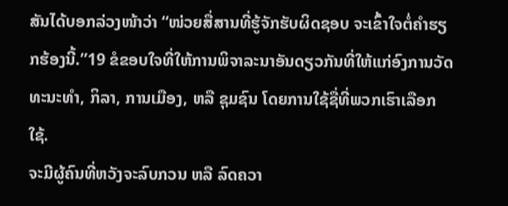ສັນໄດ້ບອກລ່ວງໜ້າວ່າ “ໜ່ວຍສື່ສານທີ່ຮູ້ຈັກຮັບຜິດຊອບ ຈະເຂົ້າໃຈຕໍ່ຄຳຮຽກຮ້ອງນີ້.”19 ຂໍຂອບໃຈທີ່ໃຫ້ການພິຈາລະນາອັນດຽວກັນທີ່ໃຫ້ແກ່ອົງການວັດທະນະທຳ, ກິລາ, ການເມືອງ, ຫລື ຊຸມຊົນ ໂດຍການໃຊ້ຊື່ທີ່ພວກເຮົາເລືອກໃຊ້.
ຈະມີຜູ້ຄົນທີ່ຫວັງຈະລົບກວນ ຫລື ລົດຄວາ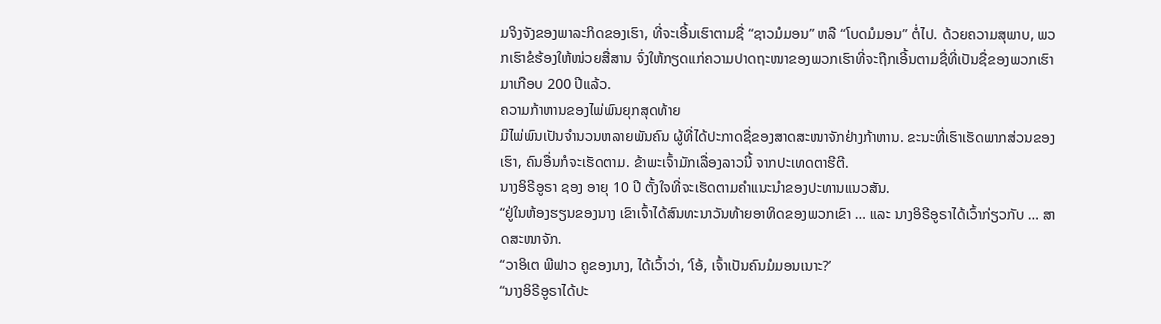ມຈິງຈັງຂອງພາລະກິດຂອງເຮົາ, ທີ່ຈະເອີ້ນເຮົາຕາມຊື່ “ຊາວມໍມອນ” ຫລື “ໂບດມໍມອນ” ຕໍ່ໄປ. ດ້ວຍຄວາມສຸພາບ, ພວກເຮົາຂໍຮ້ອງໃຫ້ໜ່ວຍສື່ສານ ຈົ່ງໃຫ້ກຽດແກ່ຄວາມປາດຖະໜາຂອງພວກເຮົາທີ່ຈະຖືກເອີ້ນຕາມຊື່ທີ່ເປັນຊື່ຂອງພວກເຮົາມາເກືອບ 200 ປີແລ້ວ.
ຄວາມກ້າຫານຂອງໄພ່ພົນຍຸກສຸດທ້າຍ
ມີໄພ່ພົນເປັນຈຳນວນຫລາຍພັນຄົນ ຜູ້ທີ່ໄດ້ປະກາດຊື່ຂອງສາດສະໜາຈັກຢ່າງກ້າຫານ. ຂະນະທີ່ເຮົາເຮັດພາກສ່ວນຂອງເຮົາ, ຄົນອື່ນກໍຈະເຮັດຕາມ. ຂ້າພະເຈົ້າມັກເລື່ອງລາວນີ້ ຈາກປະເທດຕາຮີຕີ.
ນາງອິຣີອູຣາ ຊອງ ອາຍຸ 10 ປີ ຕັ້ງໃຈທີ່ຈະເຮັດຕາມຄຳແນະນຳຂອງປະທານແນວສັນ.
“ຢູ່ໃນຫ້ອງຮຽນຂອງນາງ ເຂົາເຈົ້າໄດ້ສົນທະນາວັນທ້າຍອາທິດຂອງພວກເຂົາ … ແລະ ນາງອິຣີອູຣາໄດ້ເວົ້າກ່ຽວກັບ … ສາດສະໜາຈັກ.
“ວາອິເຕ ພີຟາວ ຄູຂອງນາງ, ໄດ້ເວົ້າວ່າ, ‘ໂອ້, ເຈົ້າເປັນຄົນມໍມອນເນາະ?’
“ນາງອິຣີອູຣາໄດ້ປະ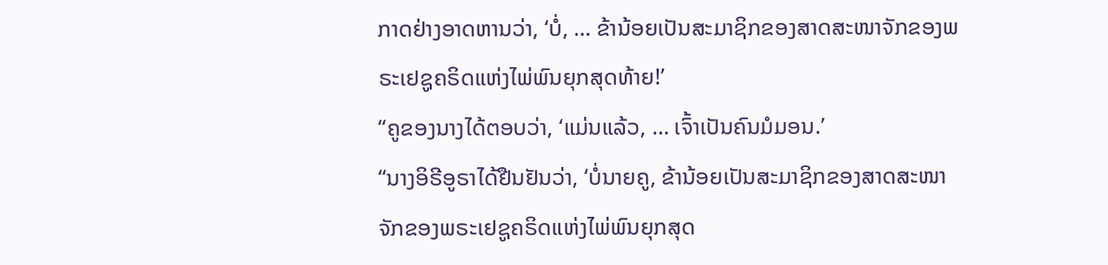ກາດຢ່າງອາດຫານວ່າ, ‘ບໍ່, … ຂ້ານ້ອຍເປັນສະມາຊິກຂອງສາດສະໜາຈັກຂອງພຣະເຢຊູຄຣິດແຫ່ງໄພ່ພົນຍຸກສຸດທ້າຍ!’
“ຄູຂອງນາງໄດ້ຕອບວ່າ, ‘ແມ່ນແລ້ວ, … ເຈົ້າເປັນຄົນມໍມອນ.’
“ນາງອິຣີອູຣາໄດ້ຢືນຢັນວ່າ, ‘ບໍ່ນາຍຄູ, ຂ້ານ້ອຍເປັນສະມາຊິກຂອງສາດສະໜາຈັກຂອງພຣະເຢຊູຄຣິດແຫ່ງໄພ່ພົນຍຸກສຸດ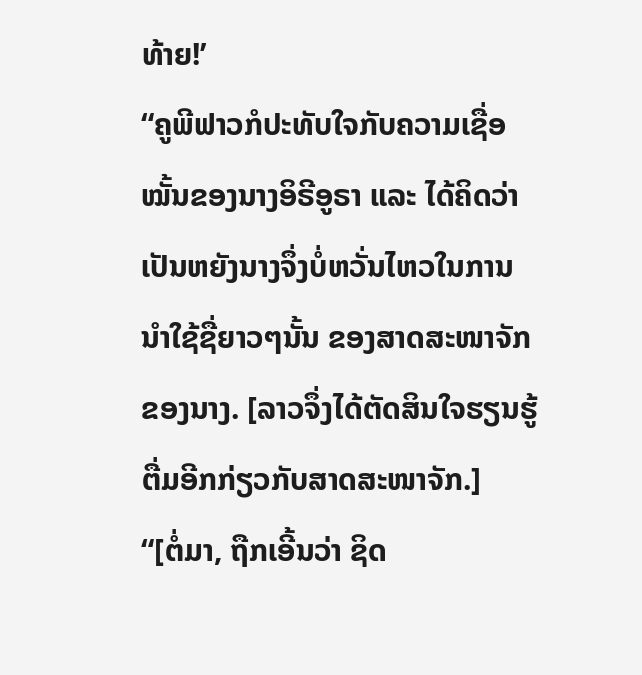ທ້າຍ!’
“ຄູພີຟາວກໍປະທັບໃຈກັບຄວາມເຊື່ອໝັ້ນຂອງນາງອິຣີອູຣາ ແລະ ໄດ້ຄິດວ່າເປັນຫຍັງນາງຈຶ່ງບໍ່ຫວັ່ນໄຫວໃນການນຳໃຊ້ຊື່ຍາວໆນັ້ນ ຂອງສາດສະໜາຈັກຂອງນາງ. [ລາວຈຶ່ງໄດ້ຕັດສິນໃຈຮຽນຮູ້ຕື່ມອີກກ່ຽວກັບສາດສະໜາຈັກ.]
“[ຕໍ່ມາ, ຖືກເອີ້ນວ່າ ຊິດ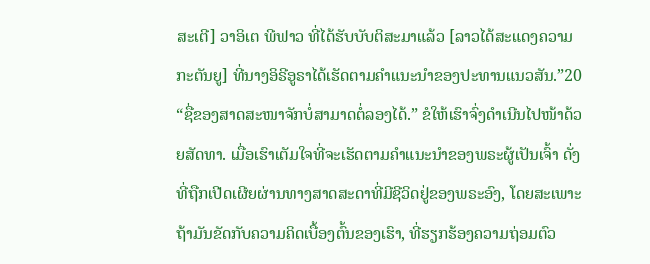ສະເຕີ] ວາອິເຕ ພີຟາວ ທີ່ໄດ້ຮັບບັບຕິສະມາແລ້ວ [ລາວໄດ້ສະແດງຄວາມກະຕັນຍູ] ທີ່ນາງອິຣີອູຣາໄດ້ເຮັດຕາມຄຳແນະນຳຂອງປະທານແນວສັນ.”20
“ຊື່ຂອງສາດສະໜາຈັກບໍ່ສາມາດຕໍ່ລອງໄດ້.” ຂໍໃຫ້ເຮົາຈົ່ງດຳເນີນໄປໜ້າດ້ວຍສັດທາ. ເມື່ອເຮົາເຕັມໃຈທີ່ຈະເຮັດຕາມຄຳແນະນຳຂອງພຣະຜູ້ເປັນເຈົ້າ ດັ່ງທີ່ຖືກເປີດເຜີຍຜ່ານທາງສາດສະດາທີ່ມີຊີວິດຢູ່ຂອງພຣະອົງ, ໂດຍສະເພາະ ຖ້າມັນຂັດກັບຄວາມຄິດເບື້ອງຕົ້ນຂອງເຮົາ, ທີ່ຮຽກຮ້ອງຄວາມຖ່ອມຕົວ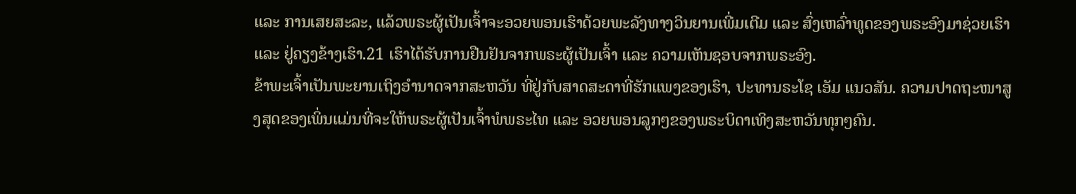ແລະ ການເສຍສະລະ, ແລ້ວພຣະຜູ້ເປັນເຈົ້າຈະອວຍພອນເຮົາດ້ວຍພະລັງທາງວິນຍານເພີ່ມເຕີມ ແລະ ສົ່ງເຫລົ່າທູດຂອງພຣະອົງມາຊ່ວຍເຮົາ ແລະ ຢູ່ຄຽງຂ້າງເຮົາ.21 ເຮົາໄດ້ຮັບການຢືນຢັນຈາກພຣະຜູ້ເປັນເຈົ້າ ແລະ ຄວາມເຫັນຊອບຈາກພຣະອົງ.
ຂ້າພະເຈົ້າເປັນພະຍານເຖິງອຳນາດຈາກສະຫວັນ ທີ່ຢູ່ກັບສາດສະດາທີ່ຮັກແພງຂອງເຮົາ, ປະທານຣະໂຊ ເອັມ ແນວສັນ. ຄວາມປາດຖະໜາສູງສຸດຂອງເພິ່ນແມ່ນທີ່ຈະໃຫ້ພຣະຜູ້ເປັນເຈົ້າພໍພຣະໄທ ແລະ ອວຍພອນລູກໆຂອງພຣະບິດາເທິງສະຫວັນທຸກໆຄົນ.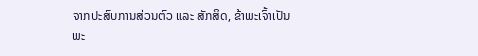ຈາກປະສົບການສ່ວນຕົວ ແລະ ສັກສິດ, ຂ້າພະເຈົ້າເປັນພະ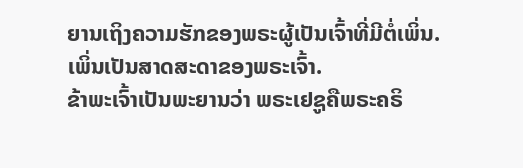ຍານເຖິງຄວາມຮັກຂອງພຣະຜູ້ເປັນເຈົ້າທີ່ມີຕໍ່ເພິ່ນ. ເພິ່ນເປັນສາດສະດາຂອງພຣະເຈົ້າ.
ຂ້າພະເຈົ້າເປັນພະຍານວ່າ ພຣະເຢຊູຄືພຣະຄຣິ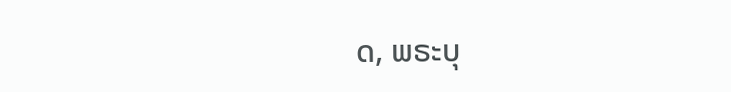ດ, ພຣະບຸ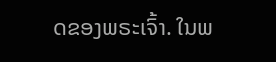ດຂອງພຣະເຈົ້າ. ໃນພ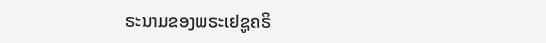ຣະນາມຂອງພຣະເຢຊູຄຣິ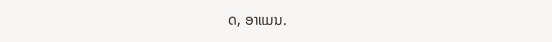ດ, ອາແມນ.